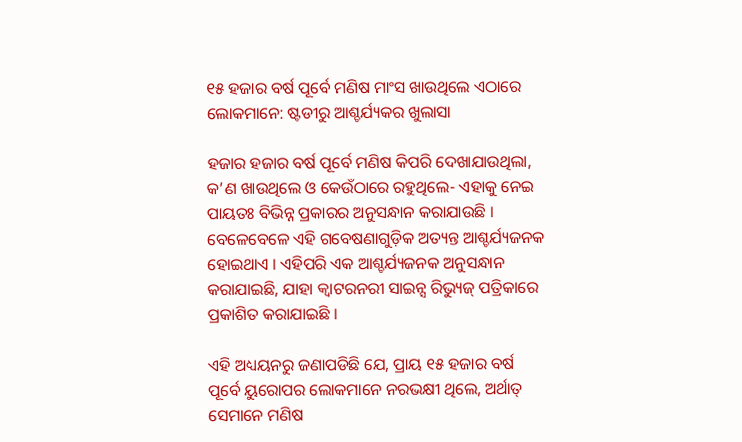୧୫ ହଜାର ବର୍ଷ ପୂର୍ବେ ମଣିଷ ମାଂସ ଖାଉଥିଲେ ଏଠାରେ ଲୋକମାନେ: ଷ୍ଟଡୀରୁ ଆଶ୍ଚର୍ଯ୍ୟକର ଖୁଲାସା

ହଜାର ହଜାର ବର୍ଷ ପୂର୍ବେ ମଣିଷ କିପରି ଦେଖାଯାଉଥିଲା, କ’ଣ ଖାଉଥିଲେ ଓ କେଉଁଠାରେ ରହୁଥିଲେ- ଏହାକୁ ନେଇ ପାୟତଃ ବିଭିନ୍ନ ପ୍ରକାରର ଅନୁସନ୍ଧାନ କରାଯାଉଛି । ବେଳେବେଳେ ଏହି ଗବେଷଣାଗୁଡ଼ିକ ଅତ୍ୟନ୍ତ ଆଶ୍ଚର୍ଯ୍ୟଜନକ ହୋଇଥାଏ । ଏହିପରି ଏକ ଆଶ୍ଚର୍ଯ୍ୟଜନକ ଅନୁସନ୍ଧାନ କରାଯାଇଛି, ଯାହା କ୍ୱାଟରନରୀ ସାଇନ୍ସ ରିଭ୍ୟୁଜ୍ ପତ୍ରିକାରେ ପ୍ରକାଶିତ କରାଯାଇଛି ।

ଏହି ଅଧ୍ୟୟନରୁ ଜଣାପଡିଛି ଯେ, ପ୍ରାୟ ୧୫ ହଜାର ବର୍ଷ ପୂର୍ବେ ୟୁରୋପର ଲୋକମାନେ ନରଭକ୍ଷୀ ଥିଲେ, ଅର୍ଥାତ୍ ସେମାନେ ମଣିଷ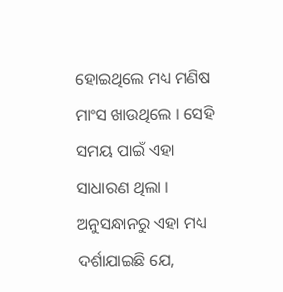ହୋଇଥିଲେ ମଧ୍ୟ ମଣିଷ ମାଂସ ଖାଉଥିଲେ । ସେହି ସମୟ ପାଇଁ ଏହା ସାଧାରଣ ଥିଲା । ଅନୁସନ୍ଧାନରୁ ଏହା ମଧ୍ୟ ଦର୍ଶାଯାଇଛି ଯେ,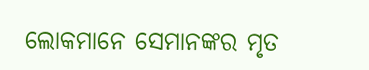ଲୋକମାନେ ସେମାନଙ୍କର ମୃତ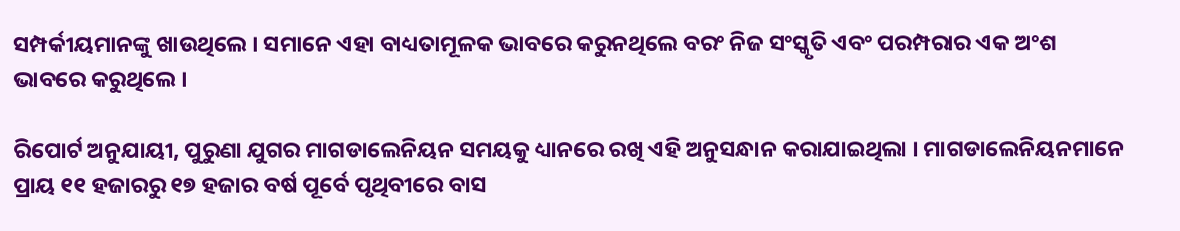ସମ୍ପର୍କୀୟମାନଙ୍କୁ ଖାଉଥିଲେ । ସମାନେ ଏହା ବାଧ୍ୟତାମୂଳକ ଭାବରେ କରୁନଥିଲେ ବରଂ ନିଜ ସଂସ୍କୃତି ଏବଂ ପରମ୍ପରାର ଏକ ଅଂଶ ଭାବରେ କରୁଥିଲେ ।

ରିପୋର୍ଟ ଅନୁଯାୟୀ, ପୁରୁଣା ଯୁଗର ମାଗଡାଲେନିୟନ ସମୟକୁ ଧ୍ୟାନରେ ରଖି ଏହି ଅନୁସନ୍ଧାନ କରାଯାଇଥିଲା । ମାଗଡାଲେନିୟନମାନେ ପ୍ରାୟ ୧୧ ହଜାରରୁ ୧୭ ହଜାର ବର୍ଷ ପୂର୍ବେ ପୃଥିବୀରେ ବାସ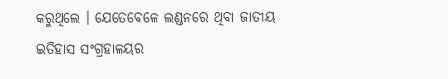କରୁଥିଲେ । ଯେତେବେଳେ ଲଣ୍ଡନରେ ଥିବା ଜାତୀୟ ଇତିହାସ ସଂଗ୍ରହାଳୟର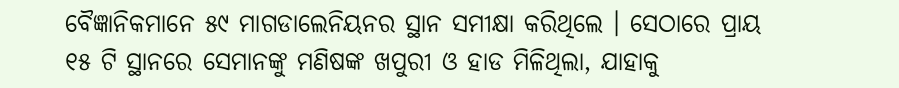ବୈଜ୍ଞାନିକମାନେ ୫୯ ମାଗଡାଲେନିୟନର ସ୍ଥାନ ସମୀକ୍ଷା କରିଥିଲେ । ସେଠାରେ ପ୍ରାୟ ୧୫ ଟି ସ୍ଥାନରେ ସେମାନଙ୍କୁ ମଣିଷଙ୍କ ଖପୁରୀ ଓ ହାଡ ମିଳିଥିଲା, ଯାହାକୁ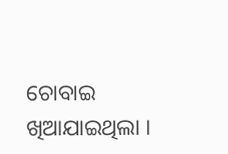ଚୋବାଇ ଖିଆଯାଇଥିଲା ।